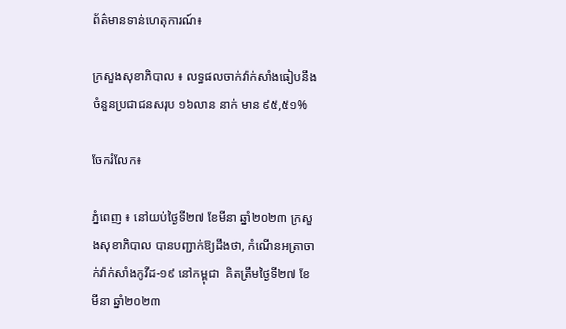ព័ត៌មានទាន់ហេតុការណ៍៖

ក្រសួងសុខាភិបាល ៖ លទ្ធផលចាក់វ៉ាក់សាំងធៀបនឹងចំនួនប្រជាជនសរុប ១៦លាន នាក់ មាន ៩៥,៥១%

ចែករំលែក៖

ភ្នំពេញ ៖ នៅយប់ថ្ងៃទី២៧ ខែមីនា ឆ្នាំ២០២៣ ក្រសួងសុខាភិបាល បានបញ្ជាក់ឱ្យដឹងថា, កំណេីនអត្រាចាក់វ៉ាក់សាំងកូវីដ-១៩ នៅកម្ពុជា  គិតត្រឹមថ្ងៃទី២៧ ខែមីនា ឆ្នាំ២០២៣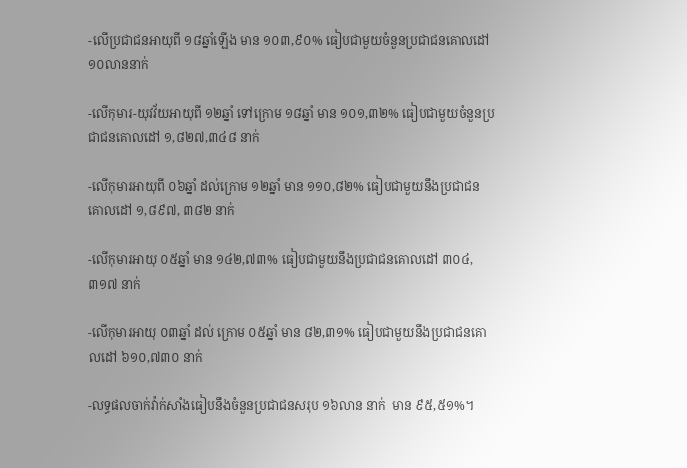-លើប្រជាជនអាយុពី ១៨ឆ្នាំឡើង មាន ១០៣,៩០% ធៀបជាមួយចំនួនប្រជាជនគោលដៅ ១០លាននាក់

-លើកុមារ-យុវវ័យអាយុពី ១២ឆ្នាំ ទៅក្រោម ១៨ឆ្នាំ មាន ១០១,៣២% ធៀបជាមួយចំនួនប្រជាជនគោលដៅ ១,៨២៧,៣៤៨ នាក់

-លើកុមារអាយុពី ០៦ឆ្នាំ ដល់ក្រោម ១២ឆ្នាំ មាន ១១០,៨២% ធៀបជាមួយនឹងប្រជាជនគោលដៅ ១,៨៩៧, ៣៨២ នាក់

-លើកុមារអាយុ ០៥ឆ្នាំ មាន ១៤២,៧៣% ធៀបជាមួយនឹងប្រជាជនគោលដៅ ៣០៤,៣១៧ នាក់

-លើកុមារអាយុ ០៣ឆ្នាំ ដល់ ក្រោម ០៥ឆ្នាំ មាន ៨២,៣១% ធៀបជាមួយនឹងប្រជាជនគោលដៅ ៦១០,៧៣០ នាក់

-លទ្ធផលចាក់វ៉ាក់សាំងធៀបនឹងចំនួនប្រជាជនសរុប ១៦លាន នាក់  មាន ៩៥,៥១%។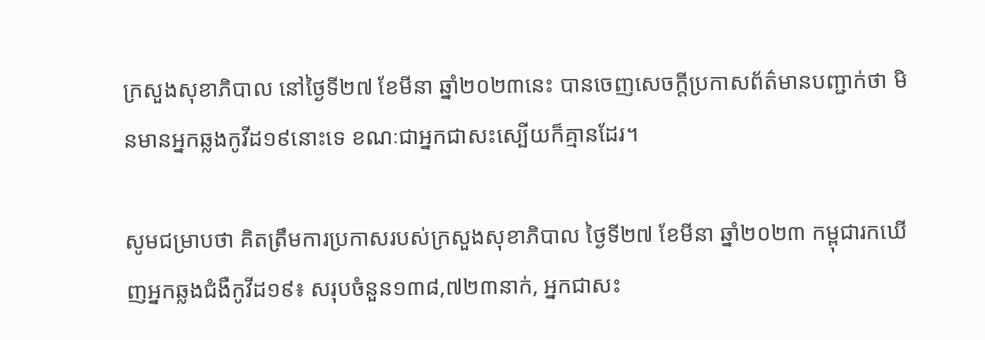ក្រសួងសុខាភិបាល នៅថ្ងៃទី២៧ ខែមីនា ឆ្នាំ២០២៣នេះ បានចេញសេចក្តីប្រកាសព័ត៌មានបញ្ជាក់ថា មិនមានអ្នកឆ្លងកូវីដ១៩នោះទេ ខណៈជាអ្នកជាសះស្បើយក៏គ្មានដែរ។

សូមជម្រាបថា គិតត្រឹមការប្រកាសរបស់ក្រសួងសុខាភិបាល ថ្ងៃទី២៧ ខែមីនា ឆ្នាំ២០២៣ កម្ពុជារកឃើញអ្នកឆ្លងជំងឺកូវីដ១៩៖ សរុបចំនួន១៣៨,៧២៣នាក់, អ្នកជាសះ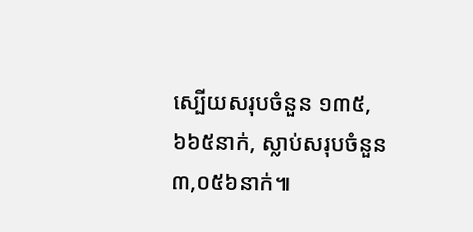ស្បើយសរុបចំនួន ១៣៥,៦៦៥នាក់, ស្លាប់សរុបចំនួន ៣,០៥៦នាក់៕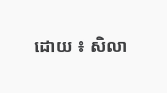ដោយ ៖ សិលា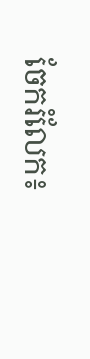ចែករំលែក៖